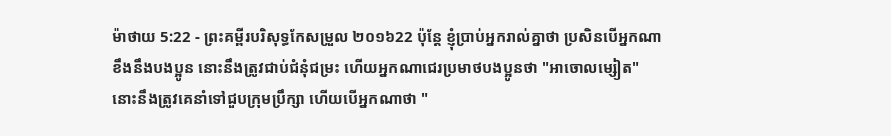ម៉ាថាយ 5:22 - ព្រះគម្ពីរបរិសុទ្ធកែសម្រួល ២០១៦22 ប៉ុន្តែ ខ្ញុំប្រាប់អ្នករាល់គ្នាថា ប្រសិនបើអ្នកណាខឹងនឹងបងប្អូន នោះនឹងត្រូវជាប់ជំនុំជម្រះ ហើយអ្នកណាជេរប្រមាថបងប្អូនថា "អាចោលម្សៀត" នោះនឹងត្រូវគេនាំទៅជួបក្រុមប្រឹក្សា ហើយបើអ្នកណាថា "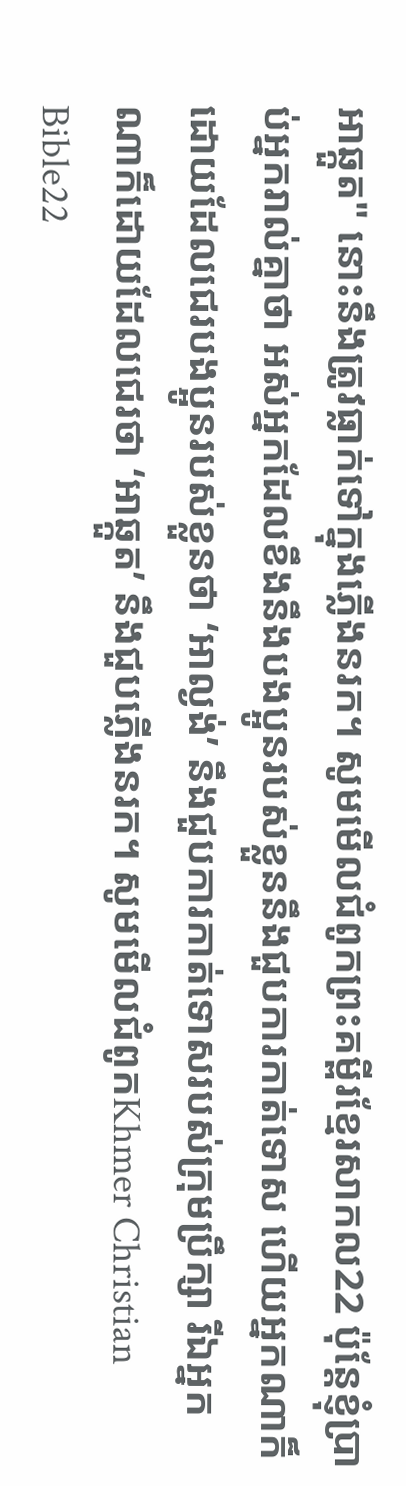អាឆ្កួត" នោះនឹងត្រូវធ្លាក់ទៅក្នុងភ្លើងនរក។ សូមមើលជំពូកព្រះគម្ពីរខ្មែរសាកល22 ប៉ុន្តែខ្ញុំប្រាប់អ្នករាល់គ្នាថា អស់អ្នកដែលខឹងនឹងបងប្អូនរបស់ខ្លួននឹងជួបការកាត់ទោស ហើយអ្នកណាក៏ដោយដែលជេរបងប្អូនរបស់ខ្លួនថា ‘អាល្ងង់’ នឹងជួបការកាត់ទោសរបស់ក្រុមប្រឹក្សា រីឯអ្នកណាក៏ដោយដែលជេរថា ‘អាឆ្កួត’ នឹងជួបភ្លើងនរក។ សូមមើលជំពូកKhmer Christian Bible22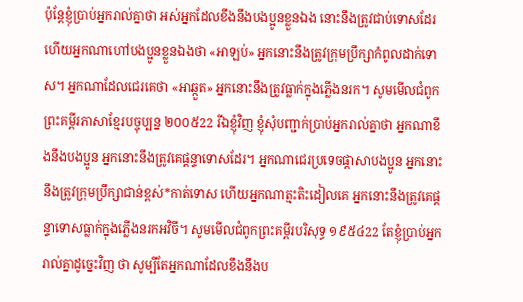ប៉ុន្ដែខ្ញុំប្រាប់អ្នករាល់គ្នាថា អស់អ្នកដែលខឹងនឹងបងប្អូនខ្លួនឯង នោះនឹងត្រូវជាប់ទោសដែរ ហើយអ្នកណាហៅបងប្អូនខ្លួនឯងថា «អាឡប់» អ្នកនោះនឹងត្រូវក្រុមប្រឹក្សាកំពូលដាក់ទោស។ អ្នកណាដែលជេរគេថា «អាឆ្កួត» អ្នកនោះនឹងត្រូវធ្លាក់ក្នុងភ្លើងនរក។ សូមមើលជំពូកព្រះគម្ពីរភាសាខ្មែរបច្ចុប្បន្ន ២០០៥22 រីឯខ្ញុំវិញ ខ្ញុំសុំបញ្ជាក់ប្រាប់អ្នករាល់គ្នាថា អ្នកណាខឹងនឹងបងប្អូន អ្នកនោះនឹងត្រូវគេផ្ដន្ទាទោសដែរ។ អ្នកណាជេរប្រទេចផ្តាសាបងប្អូន អ្នកនោះនឹងត្រូវក្រុមប្រឹក្សាជាន់ខ្ពស់*កាត់ទោស ហើយអ្នកណាត្មះតិះដៀលគេ អ្នកនោះនឹងត្រូវគេផ្ដន្ទាទោសធ្លាក់ក្នុងភ្លើងនរកអវិចី។ សូមមើលជំពូកព្រះគម្ពីរបរិសុទ្ធ ១៩៥៤22 តែខ្ញុំប្រាប់អ្នករាល់គ្នាដូច្នេះវិញ ថា សូម្បីតែអ្នកណាដែលខឹងនឹងប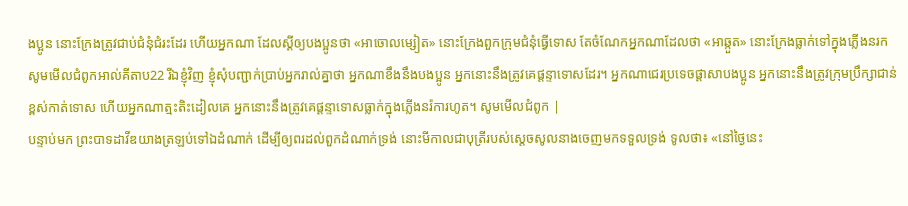ងប្អូន នោះក្រែងត្រូវជាប់ជំនុំជំរះដែរ ហើយអ្នកណា ដែលស្ដីឲ្យបងប្អូនថា «អាចោលម្សៀត» នោះក្រែងពួកក្រុមជំនុំធ្វើទោស តែចំណែកអ្នកណាដែលថា «អាឆ្កួត» នោះក្រែងធ្លាក់ទៅក្នុងភ្លើងនរក សូមមើលជំពូកអាល់គីតាប22 រីឯខ្ញុំវិញ ខ្ញុំសុំបញ្ជាក់ប្រាប់អ្នករាល់គ្នាថា អ្នកណាខឹងនឹងបងប្អូន អ្នកនោះនឹងត្រូវគេផ្ដន្ទាទោសដែរ។ អ្នកណាជេរប្រទេចផ្ដាសាបងប្អូន អ្នកនោះនឹងត្រូវក្រុមប្រឹក្សាជាន់ខ្ពស់កាត់ទោស ហើយអ្នកណាត្មះតិះដៀលគេ អ្នកនោះនឹងត្រូវគេផ្ដន្ទាទោសធ្លាក់ក្នុងភ្លើងនរ៉ការហូត។ សូមមើលជំពូក |
បន្ទាប់មក ព្រះបាទដាវីឌយាងត្រឡប់ទៅឯដំណាក់ ដើម្បីឲ្យពរដល់ពួកដំណាក់ទ្រង់ នោះមីកាលជាបុត្រីរបស់ស្ដេចសូលនាងចេញមកទទួលទ្រង់ ទូលថា៖ «នៅថ្ងៃនេះ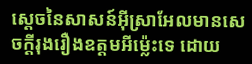ស្តេចនៃសាសន៍អ៊ីស្រាអែលមានសេចក្ដីរុងរឿងឧត្តមអីម៉្លេះទេ ដោយ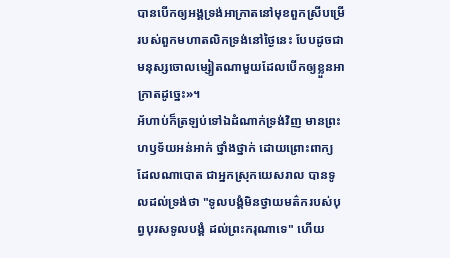បានបើកឲ្យអង្គទ្រង់អាក្រាតនៅមុខពួកស្រីបម្រើរបស់ពួកមហាតលិកទ្រង់នៅថ្ងៃនេះ បែបដូចជាមនុស្សចោលម្សៀតណាមួយដែលបើកឲ្យខ្លួនអាក្រាតដូច្នេះ»។
អ័ហាប់ក៏ត្រឡប់ទៅឯដំណាក់ទ្រង់វិញ មានព្រះហឫទ័យអន់អាក់ ថ្នាំងថ្នាក់ ដោយព្រោះពាក្យដែលណាបោត ជាអ្នកស្រុកយេសរាល បានទូលដល់ទ្រង់ថា "ទូលបង្គំមិនថ្វាយមត៌ករបស់បុព្វបុរសទូលបង្គំ ដល់ព្រះករុណាទេ" ហើយ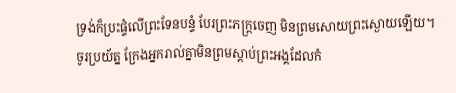ទ្រង់ក៏ប្រះផ្ទំលើព្រះទែនបន្ទំ បែរព្រះភក្ត្រចេញ មិនព្រមសោយព្រះស្ងោយឡើយ។
ចូរប្រយ័ត្ន ក្រែងអ្នករាល់គ្នាមិនព្រមស្ដាប់ព្រះអង្គដែលកំ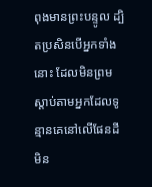ពុងមានព្រះបន្ទូល ដ្បិតប្រសិនបើអ្នកទាំងនោះ ដែលមិនព្រមស្តាប់តាមអ្នកដែលទូន្មានគេនៅលើផែនដី មិន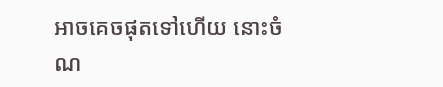អាចគេចផុតទៅហើយ នោះចំណ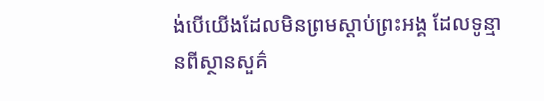ង់បើយើងដែលមិនព្រមស្ដាប់ព្រះអង្គ ដែលទូន្មានពីស្ថានសួគ៌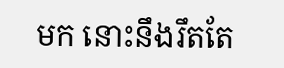មក នោះនឹងរឹតតែ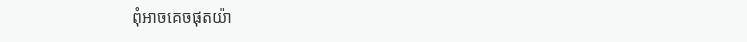ពុំអាចគេចផុតយ៉ា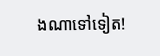ងណាទៅទៀត!